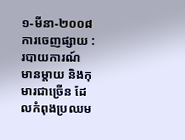១-មីនា-២០០៨
ការចេញផ្សាយ : របាយការណ៍
មានម្តាយ និងកុមារជាច្រើន ដែលកំពុងប្រឈម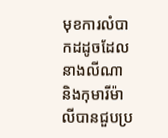មុខការលំបាកដដូចដែលនាងលីណា និងកុមារីម៉ាលីបានជួបប្រ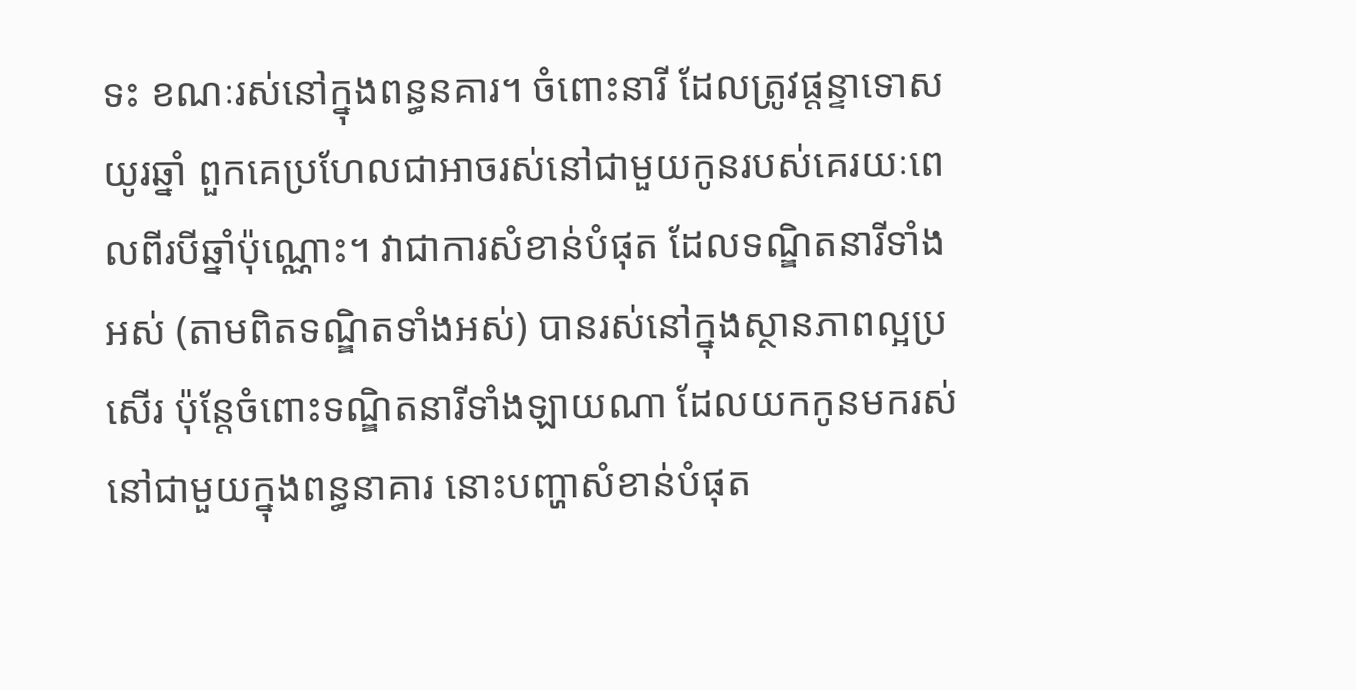ទះ ខណៈរស់នៅក្នុងពន្ធនគារ។ ចំពោះនារី ដែលត្រូវផ្តន្ទាទោសយូរឆ្នាំ ពួកគេប្រហែលជាអាចរស់នៅជាមួយកូនរបស់គេរយៈពេលពីរបីឆ្នាំប៉ុណ្ណោះ។ វាជាការសំខាន់បំផុត ដែលទណ្ឌិតនារីទាំងអស់ (តាមពិតទណ្ឌិតទាំងអស់) បានរស់នៅក្នុងស្ថានភាពល្អប្រសើរ ប៉ុន្តែចំពោះទណ្ឌិតនារីទាំងឡាយណា ដែលយកកូនមករស់នៅជាមួយក្នុងពន្ធនាគារ នោះបញ្ហាសំខាន់បំផុត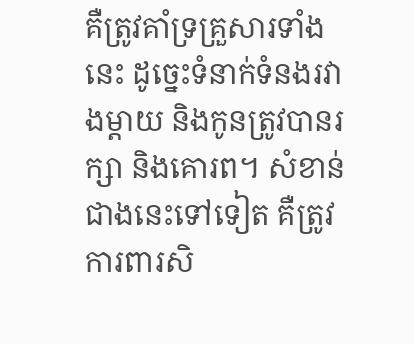គឺត្រូវគាំទ្រគ្រួសារទាំងនេះ ដូច្នេះទំនាក់ទំនងរវាងម្តាយ និងកូនត្រូវបានរក្សា និងគោរព។ សំខាន់ជាងនេះទៅទៀត គឺត្រូវការពារសិ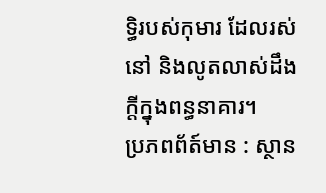ទ្ធិរបស់កុមារ ដែលរស់នៅ និងលូតលាស់ដឹងក្តីក្នុងពន្ធនាគារ។
ប្រភពព័ត៍មាន : ស្ថាន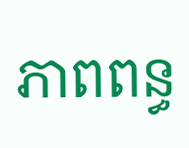ភាពពន្ធ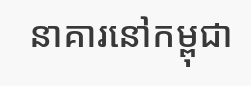នាគារនៅកម្ពុជា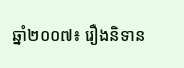ឆ្នាំ២០០៧៖ រឿងនិទាន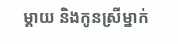ម្តាយ និងកូនស្រីម្នាក់